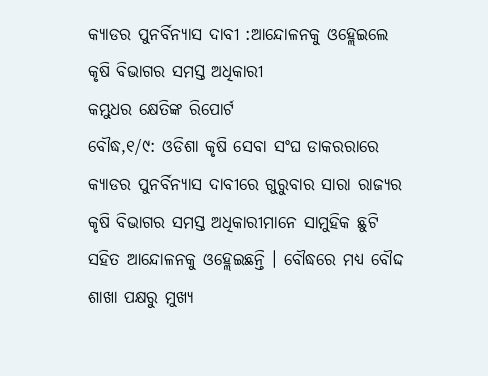କ୍ୟାଡର ପୁନର୍ବିନ୍ୟାସ ଦାବୀ :ଆନ୍ଦୋଳନକୁ ଓହ୍ଲେଇଲେ କୃଷି ବିଭାଗର ସମସ୍ତ ଅଧିକାରୀ
କମ୍ଭୁଧର କ୍ଷେତିଙ୍କ ରିପୋର୍ଟ
ବୌଦ୍ଧ,୧/୯: ଓଡିଶା କୃଷି ସେବା ସଂଘ ଡାକରରାରେ କ୍ୟାଡର ପୁନର୍ବିନ୍ୟାସ ଦାବୀରେ ଗୁରୁବାର ସାରା ରାଜ୍ୟର କୃଷି ବିଭାଗର ସମସ୍ତ ଅଧିକାରୀମାନେ ସାମୁହିକ ଛୁଟି ସହିତ ଆନ୍ଦୋଳନକୁ ଓହ୍ଲେଇଛନ୍ତି । ବୌଦ୍ଧରେ ମଧ୍ୟ ବୌଦ୍ଦ ଶାଖା ପକ୍ଷରୁ ମୁଖ୍ୟ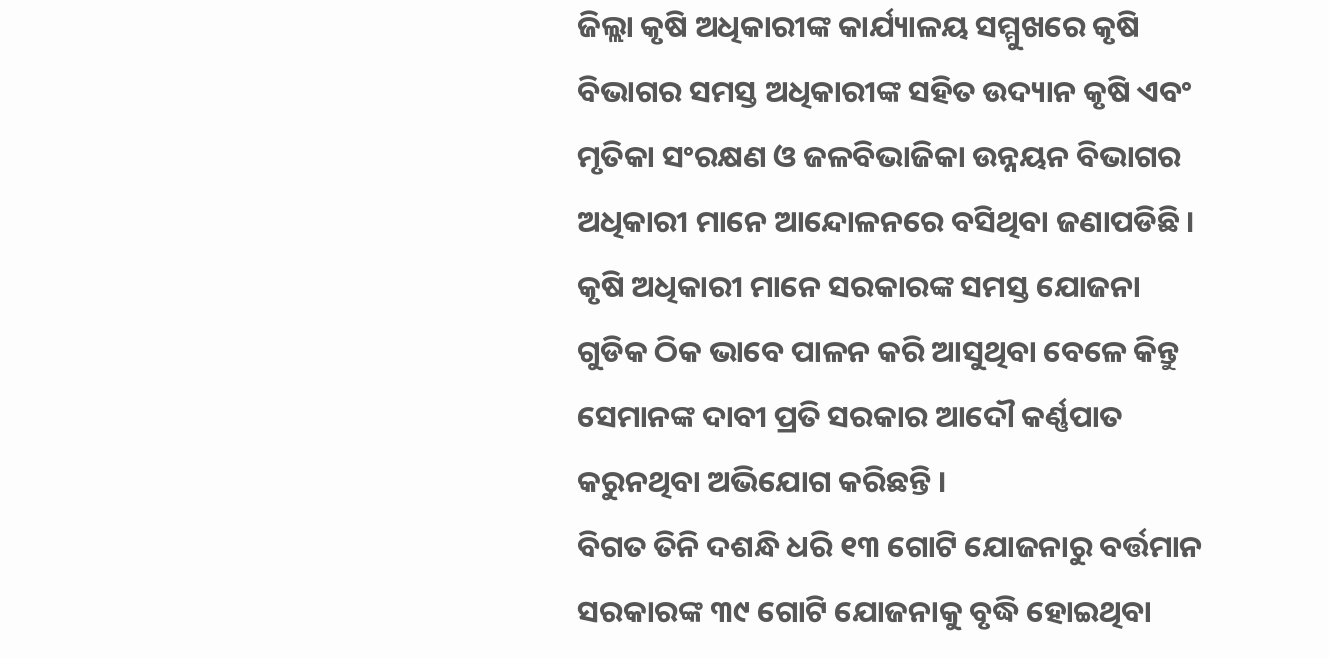ଜିଲ୍ଲା କୃଷି ଅଧିକାରୀଙ୍କ କାର୍ଯ୍ୟାଳୟ ସମ୍ମୁଖରେ କୃଷି ବିଭାଗର ସମସ୍ତ ଅଧିକାରୀଙ୍କ ସହିତ ଉଦ୍ୟାନ କୃଷି ଏବଂ ମୃତିକା ସଂରକ୍ଷଣ ଓ ଜଳବିଭାଜିକା ଉନ୍ନୟନ ବିଭାଗର ଅଧିକାରୀ ମାନେ ଆନ୍ଦୋଳନରେ ବସିଥିବା ଜଣାପଡିଛି ।
କୃଷି ଅଧିକାରୀ ମାନେ ସରକାରଙ୍କ ସମସ୍ତ ଯୋଜନା ଗୁଡିକ ଠିକ ଭାବେ ପାଳନ କରି ଆସୁଥିବା ବେଳେ କିନ୍ତୁ ସେମାନଙ୍କ ଦାବୀ ପ୍ରତି ସରକାର ଆଦୌ କର୍ଣ୍ଣପାତ କରୁନଥିବା ଅଭିଯୋଗ କରିଛନ୍ତି ।
ବିଗତ ତିନି ଦଶନ୍ଧି ଧରି ୧୩ ଗୋଟି ଯୋଜନାରୁ ବର୍ତ୍ତମାନ ସରକାରଙ୍କ ୩୯ ଗୋଟି ଯୋଜନାକୁ ବୃଦ୍ଧି ହୋଇଥିବା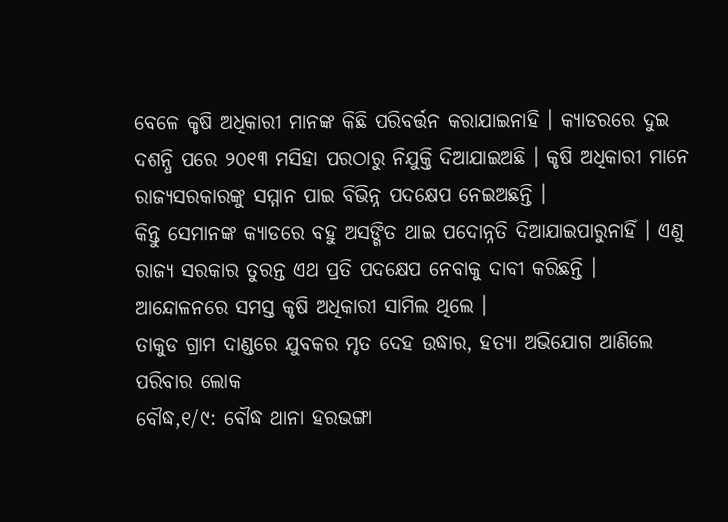ବେଳେ କୃଷି ଅଧିକାରୀ ମାନଙ୍କ କିଛି ପରିବର୍ତ୍ତନ କରାଯାଇନାହି । କ୍ୟାଡରରେ ଦୁଇ ଦଶନ୍ଧି ପରେ ୨୦୧୩ ମସିହା ପରଠାରୁ ନିଯୁକ୍ତି ଦିଆଯାଇଅଛି । କୃଷି ଅଧିକାରୀ ମାନେ ରାଜ୍ୟସରକାରଙ୍କୁ ସମ୍ମାନ ପାଇ ବିଭିନ୍ନ ପଦକ୍ଷେପ ନେଇଅଛନ୍ତି ।
କିନ୍ତୁ ସେମାନଙ୍କ କ୍ୟାଡରେ ବହୁ ଅସଙ୍ଗିତ ଥାଇ ପଦୋନ୍ନତି ଦିଆଯାଇପାରୁନାହିଁ । ଏଣୁ ରାଜ୍ୟ ସରକାର ତୁରନ୍ତ ଏଥ ପ୍ରତି ପଦକ୍ଷେପ ନେବାକୁ ଦାବୀ କରିଛନ୍ତି । ଆନ୍ଦୋଳନରେ ସମସ୍ତ କୃଷି ଅଧିକାରୀ ସାମିଲ ଥିଲେ ।
ତାକୁଡ ଗ୍ରାମ ଦାଣ୍ଡରେ ଯୁବକର ମୃତ ଦେହ ଉଦ୍ଧାର, ହତ୍ୟା ଅଭିଯୋଗ ଆଣିଲେ ପରିବାର ଲୋକ
ବୌଦ୍ଧ,୧/୯: ବୌଦ୍ଧ ଥାନା ହରଭଙ୍ଗା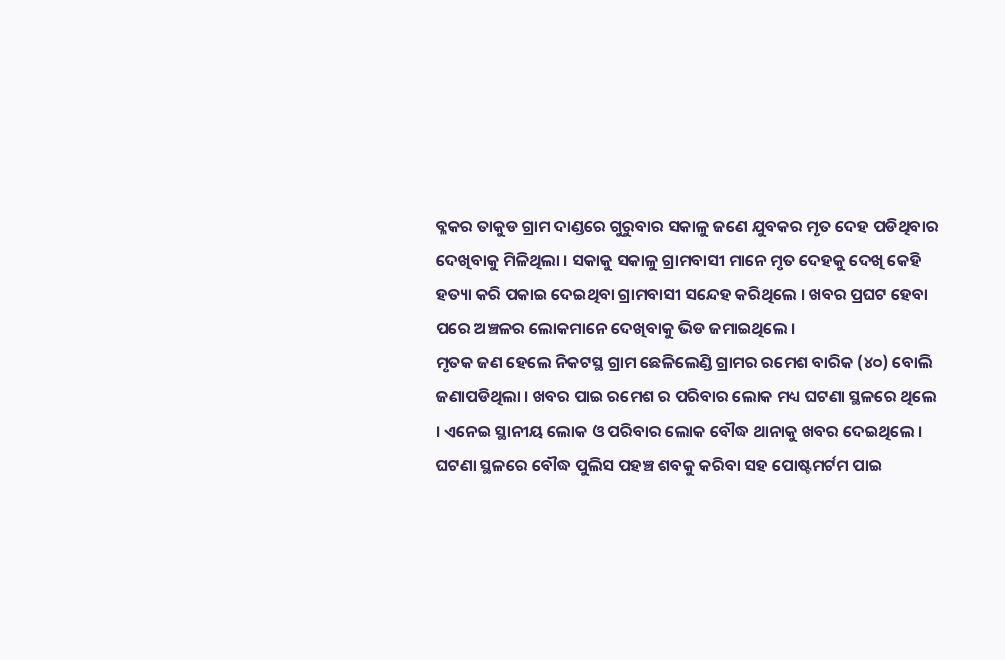ବ୍ଳକର ତାକୁଡ ଗ୍ରାମ ଦାଣ୍ଡରେ ଗୁରୁବାର ସକାଳୁ ଜଣେ ଯୁବକର ମୃତ ଦେହ ପଡିଥିବାର ଦେଖିବାକୁ ମିଳିଥିଲା । ସକାକୁ ସକାଳୁ ଗ୍ରାମବାସୀ ମାନେ ମୃତ ଦେହକୁ ଦେଖି କେହି ହତ୍ୟା କରି ପକାଇ ଦେଇଥିବା ଗ୍ରାମବାସୀ ସନ୍ଦେହ କରିଥିଲେ । ଖବର ପ୍ରଘଟ ହେବା ପରେ ଅଞ୍ଚଳର ଲୋକମାନେ ଦେଖିବାକୁ ଭିଡ ଜମାଇଥିଲେ ।
ମୃତକ ଜଣ ହେଲେ ନିକଟସ୍ଥ ଗ୍ରାମ ଛେଳିଲେଣ୍ଡି ଗ୍ରାମର ରମେଶ ବାରିକ (୪୦) ବୋଲି ଜଣାପଡିଥିଲା । ଖବର ପାଇ ରମେଶ ର ପରିବାର ଲୋକ ମଧ୍ୟ ଘଟଣା ସ୍ଥଳରେ ଥିଲେ । ଏନେଇ ସ୍ଥାନୀୟ ଲୋକ ଓ ପରିବାର ଲୋକ ବୌଦ୍ଧ ଥାନାକୁ ଖବର ଦେଇଥିଲେ । ଘଟଣା ସ୍ଥଳରେ ବୌଦ୍ଧ ପୁଲିସ ପହଞ୍ଚ ଶବକୁ କରିବା ସହ ପୋଷ୍ଟମର୍ଟମ ପାଇ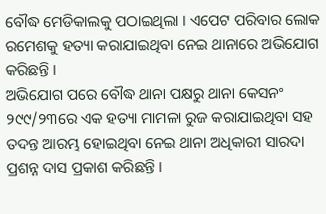ବୌଦ୍ଧ ମେଡିକାଲକୁ ପଠାଇଥିଲା । ଏପେଟ ପରିବାର ଲୋକ ରମେଶକୁ ହତ୍ୟା କରାଯାଇଥିବା ନେଇ ଥାନାରେ ଅଭିଯୋଗ କରିଛନ୍ତି ।
ଅଭିଯୋଗ ପରେ ବୌଦ୍ଧ ଥାନା ପକ୍ଷରୁ ଥାନା କେସନଂ ୨୯୯/୨୩ରେ ଏକ ହତ୍ୟା ମାମଳା ରୁଜ କରାଯାଇଥିବା ସହ ତଦନ୍ତ ଆରମ୍ଭ ହୋଇଥିବା ନେଇ ଥାନା ଅଧିକାରୀ ସାରଦା ପ୍ରଶନ୍ନ ଦାସ ପ୍ରକାଶ କରିଛନ୍ତି ।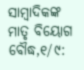ସାମ୍ବାଦିକଙ୍କ ମାତୃ ବିୟୋଗ
ବୌଦ୍ଧ,୧/୯: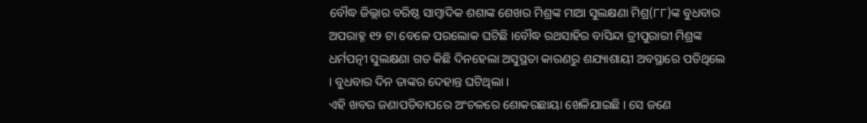ବୌଦ୍ଧ ଜିଲ୍ଲାର ବରିଷ୍ଠ ସାମ୍ବାଦିକ ଶଶାଙ୍କ ଶେଖର ମିଶ୍ରଙ୍କ ମାଆ ସୁଲକ୍ଷଣା ମିଶ୍ର(୮୮)ଙ୍କ ବୁଧବାର ଅପରାହ୍ନ ୧୨ ଟା ବେଳେ ପରଲୋକ ଘଟିଛି ।ବୌଦ୍ଧ ରଥସାହିର ବାସିନ୍ଦା ତ୍ରୀପୁରାରୀ ମିଶ୍ରଙ୍କ ଧର୍ମପତ୍ନୀ ସୁଲକ୍ଷଣା ଗତ କିଛି ଦିନହେଲା ଅସୁସ୍ଥତା କାରଣରୁ ଶଯ୍ୟାଶାୟୀ ଅବସ୍ଥାରେ ପଡିଥିଲେ । ବୁଧବାର ଦିନ ତାଙ୍କର ଦେହାନ୍ତ ଘଟିଥିଲା ।
ଏହି ଖବର ଜଣାପଡିବାପରେ ଅଂଚଳରେ ଶୋକରଛାୟା ଖେଳିଯାଇଛି । ସେ ଜଣେ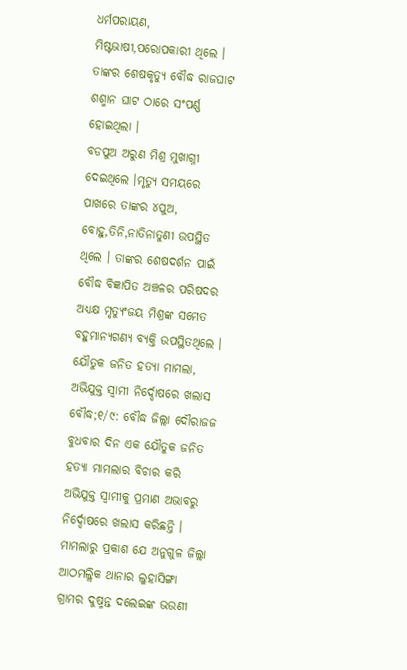ଧର୍ମପରାୟଣ, ମିଷ୍ଟଭାଷୀ,ପରୋପକାରୀ ଥିଲେ । ତାଙ୍କର ଶେଷକୃତ୍ୟୁ ବୌଦ୍ଧ ରାଜଘାଟ ଶଶ୍ମାନ ଘାଟ ଠାରେ ସଂପର୍ଣ୍ଣ ହୋଇଥିଲା ।
ବଡପୁଅ ଅରୁଣ ମିଶ୍ର ମୁଖାଗ୍ନୀ ଦେଇଥିଲେ ।ମୃତ୍ୟୁ ସମୟରେ ପାଖରେ ତାଙ୍କର ୪ପୁଅ, ବୋହୁ,ତିନି,ନାତିନାତୁଣୀ ଉପସ୍ଥିତ ଥିଲେ । ତାଙ୍କର ଶେଷଦର୍ଶନ ପାଇଁ ବୌଦ୍ଧ ବିଜ୍ଞାପିତ ଅଞ୍ଚଳର ପରିଷଦର ଅଧ୍ୟକ୍ଷ ମୃତ୍ୟୁଂଜୟ ମିଶ୍ରଙ୍କ ସମେତ ବହୁମାନ୍ୟଗଣ୍ୟ ବ୍ୟକ୍ତି ଉପସ୍ଥିତଥିଲେ ।
ଯୌତୁକ ଜନିତ ହତ୍ୟା ମାମଲା, ଅଭିଯୁକ୍ତ ସ୍ୱାମୀ ନିର୍ଦ୍ଦୋଷରେ ଖଲାସ
ବୌଦ୍ଧ;୧/୯: ବୌଦ୍ଧ ଜିଲ୍ଲା ଦୌରାଜଜ ବୁଧବାର ଦିନ ଏକ ଯୌତୁକ ଜନିତ ହତ୍ୟା ମାମଲାର ବିଚାର କରି ଅଭିଯୁକ୍ତ ସ୍ୱାମୀକୁ ପ୍ରମାଣ ଅଭାବରୁ ନିର୍ଦ୍ଦୋଷରେ ଖଲାସ କରିଛନ୍ତି । ମାମଲାରୁ ପ୍ରକାଶ ଯେ ଅନୁଗୁଳ ଜିଲ୍ଲା ଆଠମଲ୍ଲିକ ଥାନାର ଲୁହାସିଙ୍ଗା ଗ୍ରାମର ଦୁଷ୍ମନ୍ତ ଦଲେଇଙ୍କ ଭଉଣୀ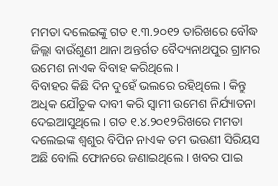ମମତା ଦଲେଇଙ୍କୁ ଗତ ୧.୩.୨୦୧୨ ତାରିଖରେ ବୌଦ୍ଧ ଜିଲ୍ଲା ବାଉଁଶୁଣୀ ଥାନା ଅନ୍ତର୍ଗତ ବୈଦ୍ୟନାଥପୁର ଗ୍ରାମର ଉମେଶ ନାଏକ ବିବାହ କରିଥିଲେ ।
ବିବାହର କିଛି ଦିନ ଦୁହେଁ ଭଲରେ ରହିଥିଲେ । କିନ୍ତୁ ଅଧିକ ଯୌତୁକ ଦାବୀ କରି ସ୍ୱାମୀ ଉମେଶ ନିର୍ଯ୍ୟାତନା ଦେଇଆସୁଥିଲେ । ଗତ ୧.୪.୨୦୧୨ରିଖରେ ମମତା ଦଲେଇଙ୍କ ଶ୍ୱଶୁର ବିପିନ ନାଏକ ତମ ଭଉଣୀ ସିରିୟସ ଅଛି ବୋଲି ଫୋନରେ ଜଣାଇଥିଲେ । ଖବର ପାଇ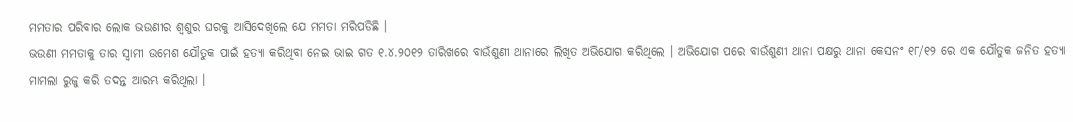ମମତାର ପରିବାର ଲୋକ ଭଉଣୀର ଶ୍ୱଶୁର ଘରକୁ ଆସିଦେଖିଲେ ଯେ ମମତା ମରିପଡିଛି ।
ଭଉଣୀ ମମତାକୁ ତାର ସ୍ୱାମୀ ଉମେଶ ଯୌତୁକ ପାଇଁ ହତ୍ୟା କରିଥିବା ନେଇ ଭାଇ ଗତ ୧.୪.୨୦୧୨ ତାରିଖରେ ବାଉଁଶୁଣୀ ଥାନାରେ ଲିଖିତ ଅଭିଯୋଗ କରିଥିଲେ । ଅଭିଯୋଗ ପରେ ବାଉଁଶୁଣୀ ଥାନା ପକ୍ଷରୁ ଥାନା କେସନଂ ୧୮/୧୨ ରେ ଏକ ଯୌତୁକ ଜନିତ ହତ୍ୟା ମାମଲା ରୁଜୁ କରି ତଦନ୍ତ ଆରମ୍ଭ କରିଥିଲା ।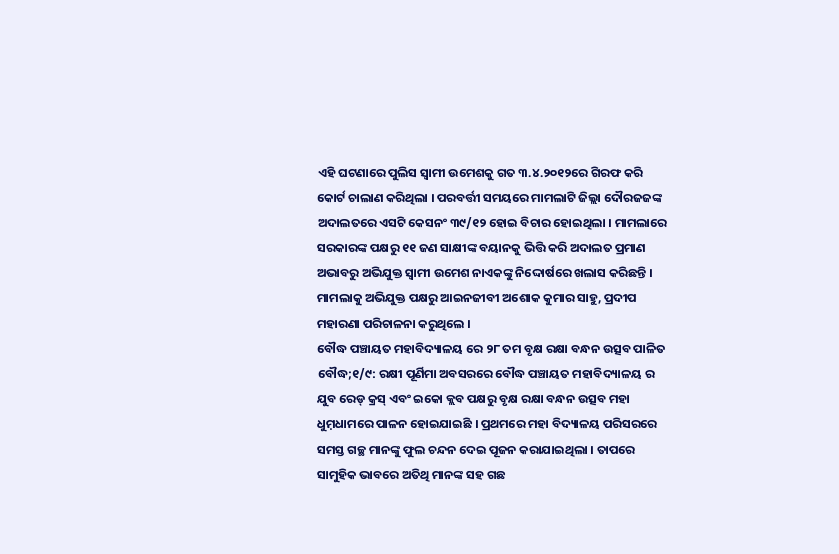ଏହି ଘଟଣାରେ ପୁଲିସ ସ୍ୱାମୀ ଉମେଶକୁ ଗତ ୩.୪.୨୦୧୨ରେ ଗିରଫ କରି କୋର୍ଟ ଚାଲାଣ କରିଥିଲା । ପରବର୍ତ୍ତୀ ସମୟରେ ମାମଲାଟି ଜିଲ୍ଲା ଦୌରଜଜଙ୍କ ଅଦାଲତରେ ଏସଟି କେସନଂ ୩୯/୧୨ ହୋଇ ବିଚାର ହୋଇଥିଲା । ମାମଲାରେ ସରକାରଙ୍କ ପକ୍ଷରୁ ୧୧ ଜଣ ସାକ୍ଷୀଙ୍କ ବୟାନକୁ ଭିତ୍ତି କରି ଅଦାଲତ ପ୍ରମାଣ ଅଭାବରୁ ଅଭିଯୁକ୍ତ ସ୍ୱାମୀ ଉମେଶ ନାଏକଙ୍କୁ ନିଦ୍ଦୋର୍ଷରେ ଖଲାସ କରିଛନ୍ତି । ମାମଲାକୁ ଅଭିଯୁକ୍ତ ପକ୍ଷରୁ ଆଇନଜୀବୀ ଅଶୋକ କୁମାର ସାହୁ, ପ୍ରଦୀପ ମହାରଣା ପରିଚାଳନା କରୁଥିଲେ ।
ବୌଦ୍ଧ ପଞ୍ଚାୟତ ମହାବିଦ୍ୟାଳୟ ରେ ୨୮ ତମ ବୃକ୍ଷ ରକ୍ଷା ବନ୍ଧନ ଉତ୍ସବ ପାଳିତ
ବୌଦ୍ଧ;୧/୯: ରକ୍ଷୀ ପୂର୍ଣିମା ଅବସରରେ ବୌଦ୍ଧ ପଞ୍ଚାୟତ ମହାବିଦ୍ୟାଳୟ ର ଯୁବ ରେଡ୍ କ୍ରସ୍ ଏବଂ ଇକୋ କ୍ଲବ ପକ୍ଷରୁ ବୃକ୍ଷ ରକ୍ଷା ବନ୍ଧନ ଉତ୍ସବ ମହା ଧୁମ଼ଧାମରେ ପାଳନ ହୋଇଯାଇଛି । ପ୍ରଥମରେ ମହା ବିଦ୍ୟାଳୟ ପରିସରରେ ସମସ୍ତ ଗଚ୍ଛ ମାନଙ୍କୁ ଫୁଲ ଚନ୍ଦନ ଦେଇ ପୂଜନ କରାଯାଇଥିଲା । ତାପରେ ସାମୁହିକ ଭାବରେ ଅତିଥି ମାନଙ୍କ ସହ ଗଛ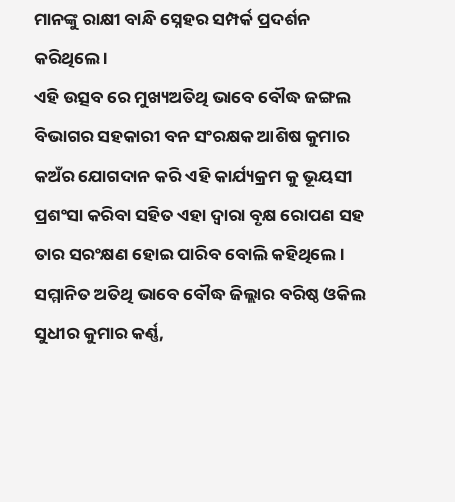ମାନଙ୍କୁ ରାକ୍ଷୀ ବାନ୍ଧି ସ୍ନେହର ସମ୍ପର୍କ ପ୍ରଦର୍ଶନ କରିଥିଲେ ।
ଏହି ଉତ୍ସବ ରେ ମୁଖ୍ୟଅତିଥି ଭାବେ ବୌଦ୍ଧ ଜଙ୍ଗଲ ବିଭାଗର ସହକାରୀ ବନ ସଂରକ୍ଷକ ଆଶିଷ କୁମାର କଅଁର ଯୋଗଦାନ କରି ଏହି କାର୍ଯ୍ୟକ୍ରମ କୁ ଭୂୟସୀ ପ୍ରଶଂସା କରିବା ସହିତ ଏହା ଦ୍ଵାରା ବୃକ୍ଷ ରୋପଣ ସହ ତାର ସରଂକ୍ଷଣ ହୋଇ ପାରିବ ବୋଲି କହିଥିଲେ ।
ସମ୍ମାନିତ ଅତିଥି ଭାବେ ବୌଦ୍ଧ ଜିଲ୍ଲାର ବରିଷ୍ଠ ଓକିଲ ସୁଧୀର କୁମାର କର୍ଣ୍ଣ,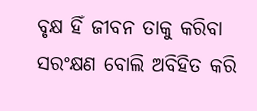ବୃକ୍ଷ ହିଁ ଜୀବନ ତାକୁ କରିବା ସରଂକ୍ଷଣ ବୋଲି ଅବିହିତ କରି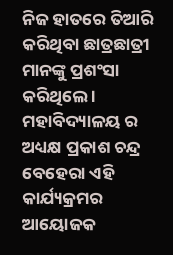ନିଜ ହାତରେ ତିଆରି କରିଥିବା ଛାତ୍ରଛାତ୍ରୀ ମାନଙ୍କୁ ପ୍ରଶଂସା କରିଥିଲେ । ମହାବିଦ୍ୟାଳୟ ର ଅଧ୍ୟକ୍ଷ ପ୍ରକାଶ ଚନ୍ଦ୍ର ବେହେରା ଏହି କାର୍ଯ୍ୟକ୍ରମର ଆୟୋଜକ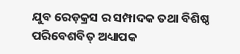ଯୁବ ରେଡ଼କ୍ରସ ର ସମ୍ପାଦକ ତଥା ବିଶିଷ୍ଠ ପରିବେଶବିତ୍ ଅଧ୍ୟାପକ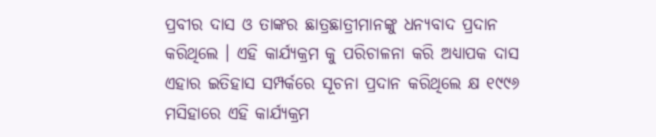ପ୍ରବୀର ଦାସ ଓ ତାଙ୍କର ଛାତ୍ରଛାତ୍ରୀମାନଙ୍କୁ ଧନ୍ୟବାଦ ପ୍ରଦାନ କରିଥିଲେ । ଏହି କାର୍ଯ୍ୟକ୍ରମ କୁ ପରିଚାଳନା କରି ଅଧ୍ୟାପକ ଦାସ ଏହାର ଇତିହାସ ସମ୍ପର୍କରେ ସୂଚନା ପ୍ରଦାନ କରିଥିଲେ କ୍ଷ ୧୯୯୬ ମସିହାରେ ଏହି କାର୍ଯ୍ୟକ୍ରମ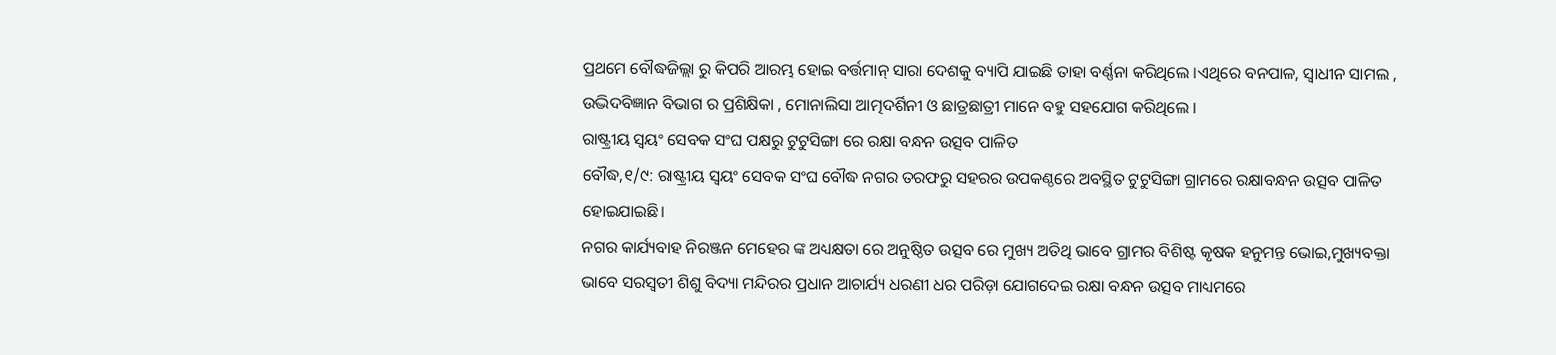ପ୍ରଥମେ ବୌଦ୍ଧଜିଲ୍ଲା ରୁ କିପରି ଆରମ୍ଭ ହୋଇ ବର୍ତ୍ତମାନ୍ ସାରା ଦେଶକୁ ବ୍ୟାପି ଯାଇଛି ତାହା ବର୍ଣ୍ଣନା କରିଥିଲେ ।ଏଥିରେ ବନପାଳ, ସ୍ଵାଧୀନ ସାମଲ , ଉଦ୍ଭିଦବିଜ୍ଞାନ ବିଭାଗ ର ପ୍ରଶିକ୍ଷିକା , ମୋନାଲିସା ଆତ୍ମଦର୍ଶିନୀ ଓ ଛାତ୍ରଛାତ୍ରୀ ମାନେ ବହୁ ସହଯୋଗ କରିଥିଲେ ।
ରାଷ୍ଟ୍ରୀୟ ସ୍ବୟଂ ସେବକ ସଂଘ ପକ୍ଷରୁ ଟୁଟୁସିଙ୍ଗା ରେ ରକ୍ଷା ବନ୍ଧନ ଉତ୍ସବ ପାଳିତ
ବୌଦ୍ଧ,୧/୯: ରାଷ୍ଟ୍ରୀୟ ସ୍ବୟଂ ସେବକ ସଂଘ ବୌଦ୍ଧ ନଗର ତରଫରୁ ସହରର ଉପକଣ୍ଠରେ ଅବସ୍ଥିତ ଟୁଟୁସିଙ୍ଗା ଗ୍ରାମରେ ରକ୍ଷାବନ୍ଧନ ଉତ୍ସବ ପାଳିତ ହୋଇଯାଇଛି।
ନଗର କାର୍ଯ୍ୟବାହ ନିରଞ୍ଜନ ମେହେର ଙ୍କ ଅଧ୍ୟକ୍ଷତା ରେ ଅନୁଷ୍ଠିତ ଉତ୍ସବ ରେ ମୁଖ୍ୟ ଅତିଥି ଭାବେ ଗ୍ରାମର ବିଶିଷ୍ଟ କୃଷକ ହନୁମନ୍ତ ଭୋଇ,ମୁଖ୍ୟବକ୍ତା ଭାବେ ସରସ୍ୱତୀ ଶିଶୁ ବିଦ୍ୟା ମନ୍ଦିରର ପ୍ରଧାନ ଆଚାର୍ଯ୍ୟ ଧରଣୀ ଧର ପରିଡ଼ା ଯୋଗଦେଇ ରକ୍ଷା ବନ୍ଧନ ଉତ୍ସବ ମାଧ୍ୟମରେ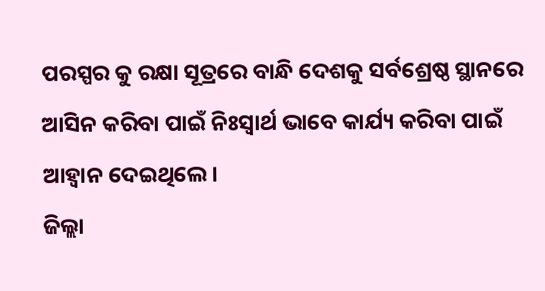ପରସ୍ପର କୁ ରକ୍ଷା ସୂତ୍ରରେ ବାନ୍ଧି ଦେଶକୁ ସର୍ବଶ୍ରେଷ୍ଠ ସ୍ଥାନରେ ଆସିନ କରିବା ପାଇଁ ନିଃସ୍ୱାର୍ଥ ଭାବେ କାର୍ଯ୍ୟ କରିବା ପାଇଁ ଆହ୍ବାନ ଦେଇଥିଲେ।
ଜିଲ୍ଲା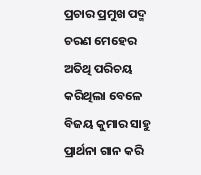ପ୍ରଚାର ପ୍ରମୁଖ ପଦ୍ମ ଚରଣ ମେହେର ଅତିଥି ପରିଚୟ କରିଥିଲା ବେଳେ ବିଜୟ କୁମାର ସାହୁ ପ୍ରାର୍ଥନା ଗାନ କରି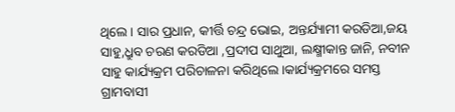ଥିଲେ। ସାର ପ୍ରଧାନ, କୀର୍ତ୍ତି ଚନ୍ଦ୍ର ଭୋଇ, ଅନ୍ତର୍ଯ୍ୟାମୀ କରଡିଆ,ଜୟ ସାହୁ,ଧ୍ରୁବ ଚରଣ କରଡିଆ ,ପ୍ରଦୀପ ସାଥୁଆ, ଲକ୍ଷ୍ମୀକାନ୍ତ ଜାନି, ନବୀନ ସାହୁ କାର୍ଯ୍ୟକ୍ରମ ପରିଚାଳନା କରିଥିଲେ।କାର୍ଯ୍ୟକ୍ରମରେ ସମସ୍ତ ଗ୍ରାମବାସୀ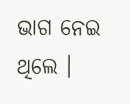ଭାଗ ନେଇ ଥିଲେ ।